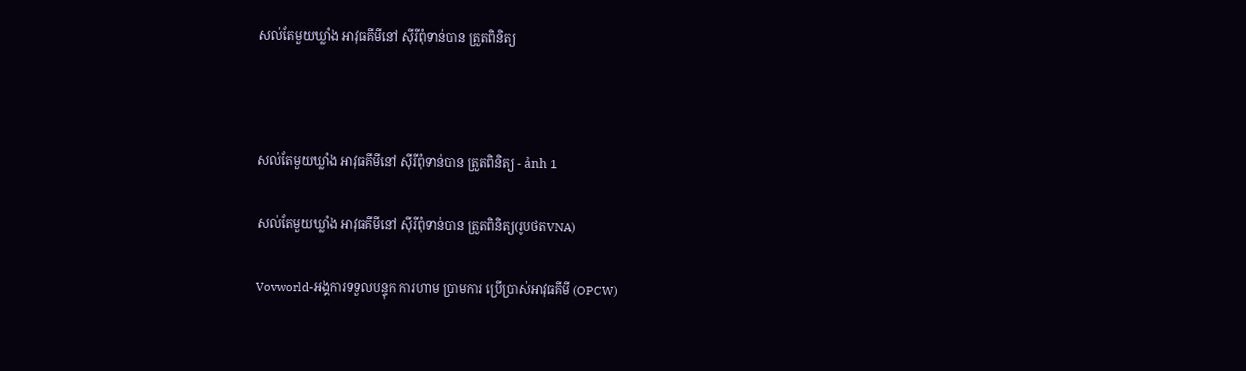សល់តែមួយឃ្លាំង អាវុធគីមីនៅ ស៊ីរីពុំទាន់បាន ត្រួតពិនិត្យ



សល់តែមួយឃ្លាំង អាវុធគីមីនៅ ស៊ីរីពុំទាន់បាន ត្រួតពិនិត្យ - ảnh 1

សល់តែមួយឃ្លាំង អាវុធគីមីនៅ ស៊ីរីពុំទាន់បាន ត្រួតពិនិត្យ(រូបថតVNA)

Vovworld-អង្គការទទួលបន្ទុក ការហាម ប្រាមការ ប្រើប្រាស់អាវុធគីមី (OPCW)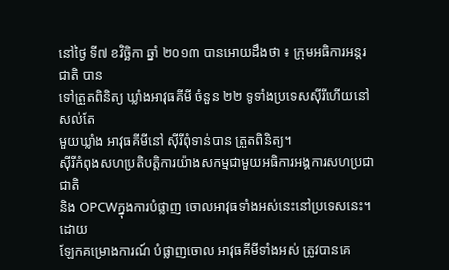នៅថ្ងៃ ទី៧ ខវិច្ឆិកា ឆ្នាំ ២០១៣ បានអោយដឹងថា ៖ ក្រុមអធិការអន្តរជាតិ បាន
ទៅត្រួតពិនិត្យ ឃ្លាំងអាវុធគីមី ចំនួន ២២ ទូទាំងប្រទេសស៊ីរីហើយនៅ សល់តែ
មួយឃ្លាំង អាវុធគីមីនៅ ស៊ីរីពុំទាន់បាន ត្រួតពិនិត្យ។
ស៊ីរីកំពុងសហប្រតិបត្តិការយ៉ាងសកម្មជាមួយអធិការអង្គការសហប្រជាជាតិ
និង OPCWក្នុងការបំផ្លាញ ចោលអាវុធទាំងអស់នេះនៅប្រទេសនេះ។ ដោយ
ឡែកគម្រោងការណ៍ បំផ្លាញចោល អាវុធគីមីទាំងអស់ ត្រូវបានគេ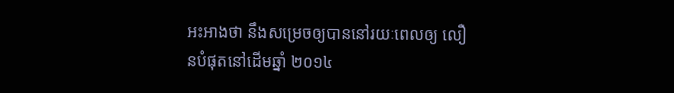អះអាងថា នឹងសម្រេចឲ្យបាននៅរយៈពេលឲ្យ លឿនបំផុតនៅដើមឆ្នាំ ២០១៤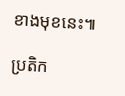ខាងមុខនេះ៕

ប្រតិក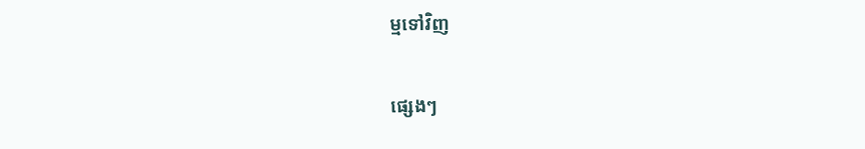ម្មទៅវិញ

ផ្សេងៗ